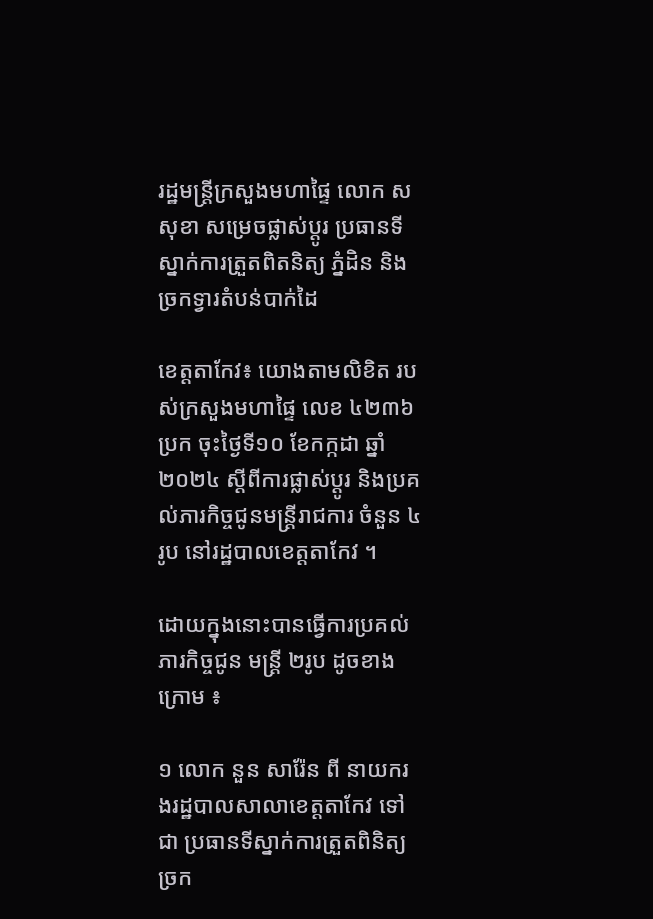រដ្ឋមន្ត្រីក្រសួងមហាផ្ទៃ លោក ស សុខា សម្រេចផ្លាស់ប្ដូរ ប្រធានទីស្នាក់ការត្រួតពិតនិត្យ ភ្នំដិន និងច្រកទ្វារតំបន់បាក់ដៃ

ខេត្តតាកែវ៖ យោងតាមលិខិត របស់ក្រសួងមហាផ្ទៃ លេខ ៤២៣៦ ប្រក ចុះថ្ងៃទី១០ ខែកក្កដា ឆ្នាំ២០២៤ ស្ដីពីការផ្លាស់ប្ដូរ និងប្រគល់ភារកិច្ចជូនមន្រ្តីរាជការ ចំនួន ៤រូប នៅរដ្ឋបាលខេត្តតាកែវ ។

ដោយក្នុងនោះបានធ្វើការប្រគល់ភារកិច្ចជូន មន្រ្តី ២រូប ដូចខាងក្រោម ៖

១ លោក នួន សារ៉ែន ពី នាយករងរដ្ឋបាលសាលាខេត្តតាកែវ ទៅជា ប្រធានទីស្នាក់ការត្រួតពិនិត្យច្រក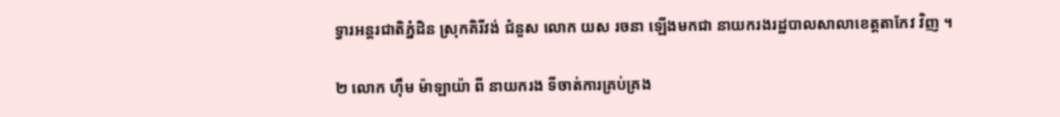ទ្វារអន្តរជាតិភ្នំដិន ស្រុកគិរីវង់ ជំនួស លោក យស រចនា ឡើងមកជា នាយករងរដ្ឋបាលសាលាខេត្តតាកែវ វិញ ។

២ លោក ហ៊ឹម ម៉ាឡាយ៉ា ពី នាយករង ទីចាត់ការគ្រប់គ្រង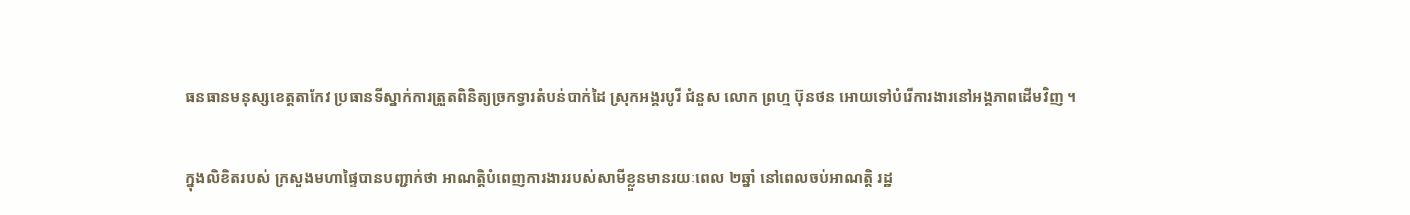ធនធានមនុស្សខេត្តតាកែវ ប្រធានទីស្នាក់ការត្រួតពិនិត្យច្រកទ្វារតំបន់បាក់ដៃ ស្រុកអង្គរបូរី ជំនួស លោក ព្រហ្ម ប៊ុនថន អោយទៅបំរើការងារនៅអង្គភាពដើមវិញ ។

ក្នុងលិខិតរបស់ ក្រសួងមហាផ្ទៃបានបញ្ជាក់ថា អាណត្តិបំពេញការងាររបស់សាមីខ្លួនមានរយៈពេល ២ឆ្នាំ នៅពេលចប់អាណត្តិ រដ្ឋ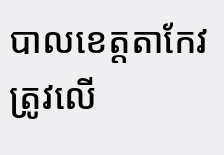បាលខេត្តតាកែវ ត្រូវលើ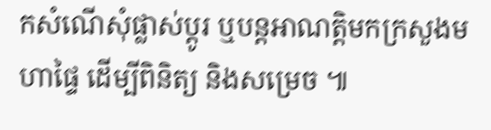កសំណើសុំផ្លាស់ប្ដូរ ឬបន្តអាណត្តិមកក្រសួងមហាផ្ទៃ ដើម្បីពិនិត្យ និងសម្រេច ៕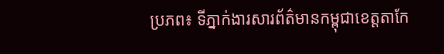ប្រភព៖ ទីភ្នាក់ងារសារព័ត៌មានកម្ពុជាខេត្តតាកែ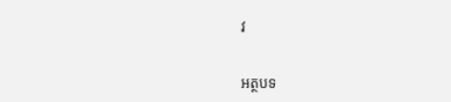វ

អត្ថបទ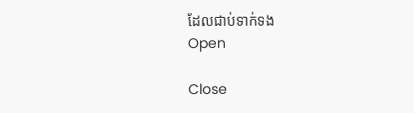ដែលជាប់ទាក់ទង
Open

Close